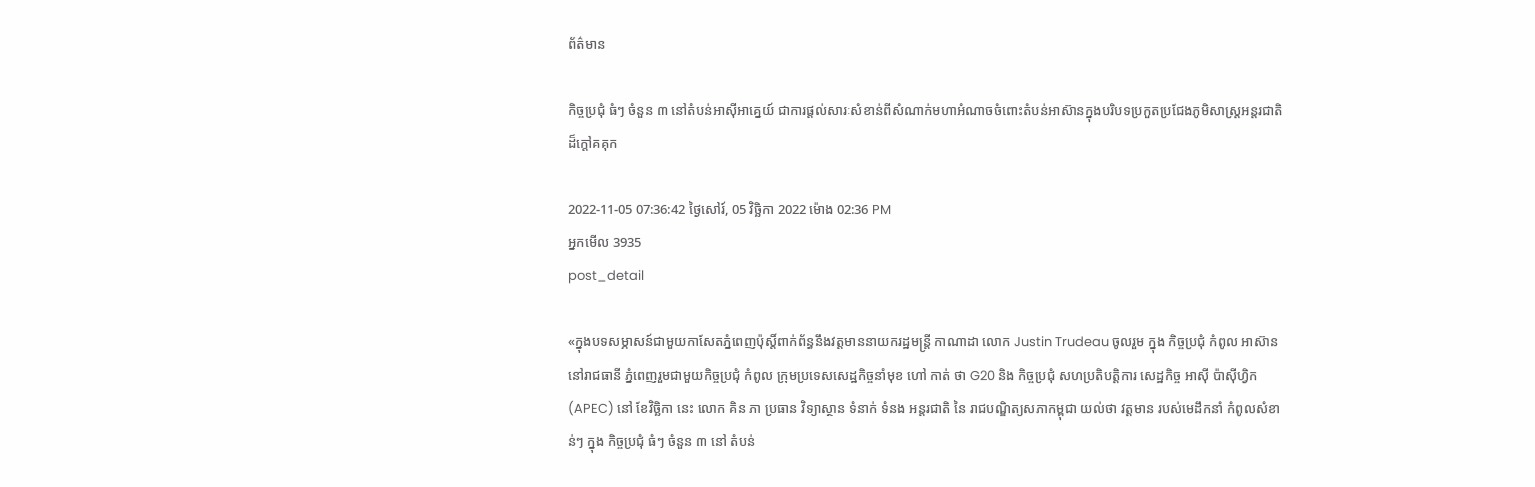ព័ត៌មាន

កិច្ចប្រជុំ ធំៗ ចំនួន ៣ នៅតំបន់អាស៊ីអាគ្នេយ៍ ជាការផ្តល់សារៈសំខាន់ពីសំណាក់មហាអំណាចចំពោះតំបន់អាស៊ានក្នុងបរិបទប្រកួតប្រជែងភូមិសាស្ត្រអន្តរជាតិដ៏ក្តៅគគុក

2022-11-05 07:36:42 ថ្ងៃសៅរ៍, 05 វិច្ឆិកា 2022 ម៉ោង 02:36 PM
អ្នកមើល 3935
post_detail

«ក្នុងបទសម្ភាសន៍ជាមួយកាសែតភ្នំពេញប៉ុស្តិ៍ពាក់ព័ន្ធនឹងវត្តមាននាយករដ្ឋមន្ត្រី កាណាដា លោក Justin Trudeau ចូលរួម ក្នុង កិច្ចប្រជុំ កំពូល អាស៊ាន នៅរាជធានី ភ្នំពេញរួមជាមួយកិច្ចប្រជុំ កំពូល ក្រុមប្រទេសសេដ្ឋកិច្ចនាំមុខ ហៅ កាត់ ថា G20 និង កិច្ចប្រជុំ សហប្រតិបត្តិការ សេដ្ឋកិច្ច អាស៊ី ប៉ាស៊ីហ្វិក (APEC) នៅ ខែវិច្ឆិកា នេះ លោក គិន ភា ប្រធាន វិទ្យាស្ថាន ទំនាក់ ទំនង អន្តរជាតិ នៃ រាជបណ្ឌិត្យសភាកម្ពុជា យល់ថា វត្តមាន របស់មេដឹកនាំ កំពូលសំខាន់ៗ ក្នុង កិច្ចប្រជុំ ធំៗ ចំនួន ៣ នៅ តំបន់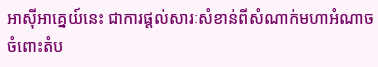អាស៊ីអាគ្នេយ៍នេះ ជាការផ្តល់សារៈសំខាន់ពីសំណាក់មហាអំណាចចំពោះតំប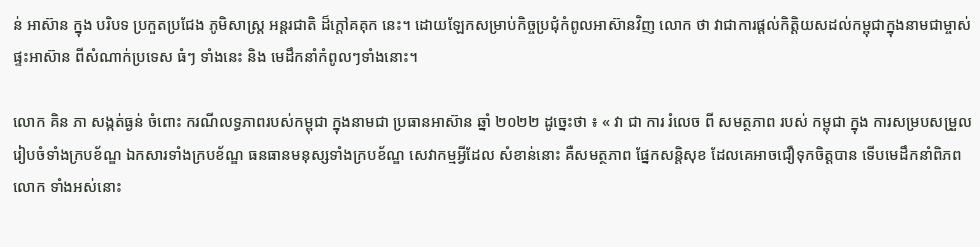ន់ អាស៊ាន ក្នុង បរិបទ ប្រកួតប្រជែង ភូមិសាស្ត្រ អន្តរជាតិ ដ៏ក្តៅគគុក នេះ។ ដោយឡែកសម្រាប់កិច្ចប្រជុំកំពូលអាស៊ានវិញ លោក ថា វាជាការផ្តល់កិត្តិយសដល់កម្ពុជាក្នុងនាមជាម្ចាស់ផ្ទះអាស៊ាន ពីសំណាក់ប្រទេស ធំៗ ទាំងនេះ និង មេដឹកនាំកំពូលៗទាំងនោះ។

លោក គិន ភា សង្កត់ធ្ងន់ ចំពោះ ករណីលទ្ធភាពរបស់កម្ពុជា ក្នុងនាមជា ប្រធានអាស៊ាន ឆ្នាំ ២០២២ ដូច្នេះថា ៖ « វា ជា ការ រំលេច ពី សមត្ថភាព របស់ កម្ពុជា ក្នុង ការសម្របសម្រួលរៀបចំទាំងក្របខ័ណ្ឌ ឯកសារទាំងក្របខ័ណ្ឌ ធនធានមនុស្សទាំងក្របខ័ណ្ឌ សេវាកម្មអ្វីដែល សំខាន់នោះ គឺសមត្ថភាព ផ្នែកសន្តិសុខ ដែលគេអាចជឿទុកចិត្តបាន ទើបមេដឹកនាំពិភពលោក ទាំងអស់នោះ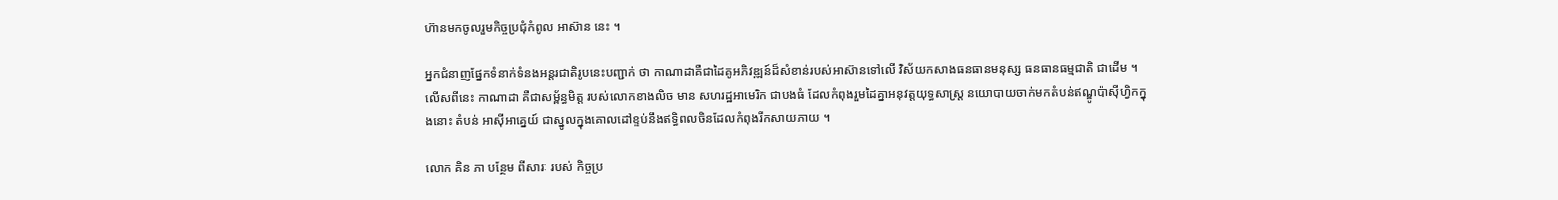ហ៊ានមកចូលរួមកិច្ចប្រជុំកំពូល អាស៊ាន នេះ ។

អ្នកជំនាញផ្នែកទំនាក់ទំនងអន្តរជាតិរូបនេះបញ្ជាក់ ថា កាណាដាគឺជាដៃគូអភិវឌ្ឍន៍ដ៏សំខាន់របស់អាស៊ានទៅលើ វិស័យកសាងធនធានមនុស្ស ធនធានធម្មជាតិ ជាដើម ។ លើសពីនេះ កាណាដា គឺជាសម្ព័ន្ធមិត្ត របស់លោកខាងលិច មាន សហរដ្ឋអាមេរិក ជាបងធំ ដែលកំពុងរួមដៃគ្នាអនុវត្តយុទ្ធសាស្ត្រ នយោបាយចាក់មកតំបន់ឥណ្ឌូប៉ាស៊ីហ្វិកក្នុងនោះ តំបន់ អាស៊ីអាគ្នេយ៍ ជាស្នូលក្នុងគោលដៅខ្ទប់នឹងឥទ្ធិពលចិនដែលកំពុងរីកសាយភាយ ។

លោក គិន ភា បន្ថែម ពីសារៈ របស់ កិច្ចប្រ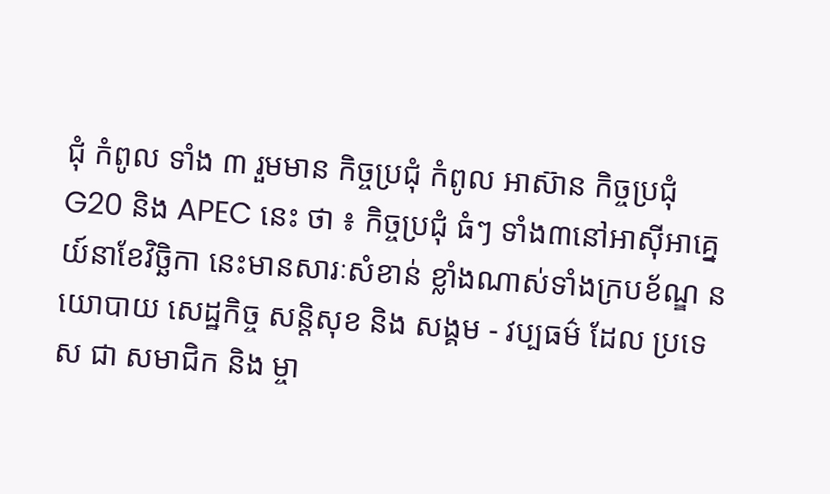ជុំ កំពូល ទាំង ៣ រួមមាន កិច្ចប្រជុំ កំពូល អាស៊ាន កិច្ចប្រជុំ G20 និង APEC នេះ ថា ៖ កិច្ចប្រជុំ ធំៗ ទាំង៣នៅអាស៊ីអាគ្នេយ៍នាខែវិច្ឆិកា នេះមានសារៈសំខាន់ ខ្លាំងណាស់ទាំងក្របខ័ណ្ឌ នយោបាយ សេដ្ឋកិច្ច សន្តិសុខ និង សង្គម - វប្បធម៌ ដែល ប្រទេស ជា សមាជិក និង ម្ចា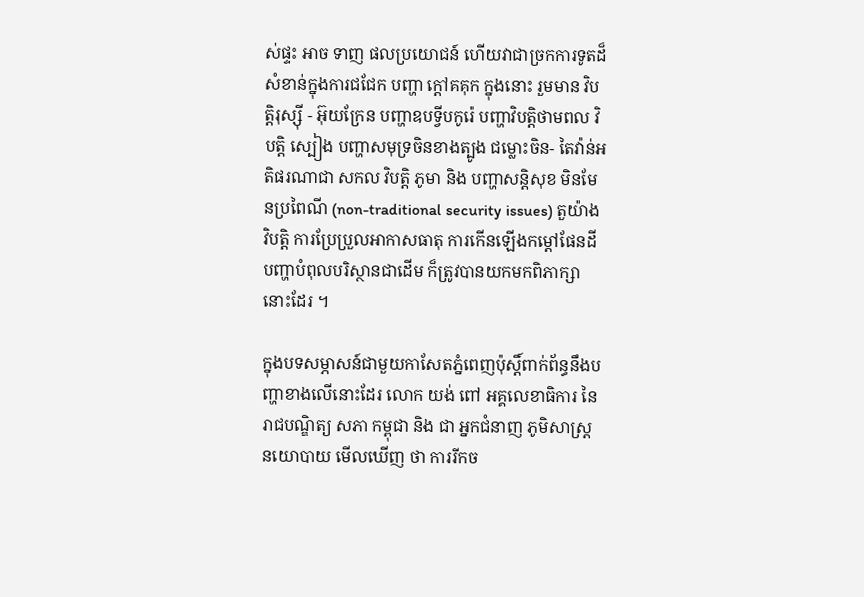ស់ផ្ទះ អាច ទាញ ផលប្រយោជន៍ ហើយវាជាច្រកការទូតដ៏សំខាន់ក្នុងការជជែក បញ្ហា ក្តៅគគុក ក្នុងនោះ រួមមាន វិបត្តិរុស្ស៊ី - អ៊ុយក្រែន បញ្ហាឧបទ្វីបកូរ៉េ បញ្ហាវិបត្តិថាមពល វិបត្តិ ស្បៀង បញ្ហាសមុទ្រចិនខាងត្បូង ជម្លោះចិន- តៃវ៉ាន់អតិផរណាជា សកល វិបត្តិ ភូមា និង បញ្ហាសន្តិសុខ មិនមែនប្រពៃណី (non-traditional security issues) តួយ៉ាង វិបត្តិ ការប្រែប្រួលអាកាសធាតុ ការកើនឡើងកម្តៅផែនដី បញ្ហាបំពុលបរិស្ថានជាដើម ក៏ត្រូវបានយកមកពិភាក្សានោះដែរ ។

ក្នុងបទសម្ភាសន៍ជាមួយកាសែតភ្នំពេញប៉ុស្តិ៍ពាក់ព័ន្ធនឹងបញ្ហាខាងលើនោះដែរ លោក យង់ ពៅ អគ្គលេខាធិការ នៃ រាជបណ្ឌិត្យ សភា កម្ពុជា និង ជា អ្នកជំនាញ ភូមិសាស្ត្រ នយោបាយ មើលឃើញ ថា ការរីកច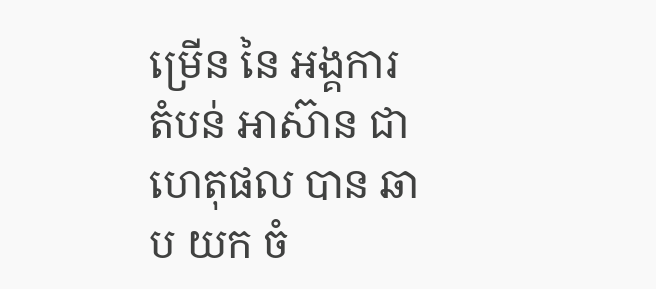ម្រើន នៃ អង្គការ តំបន់ អាស៊ាន ជាហេតុផល បាន ឆាប យក ចំ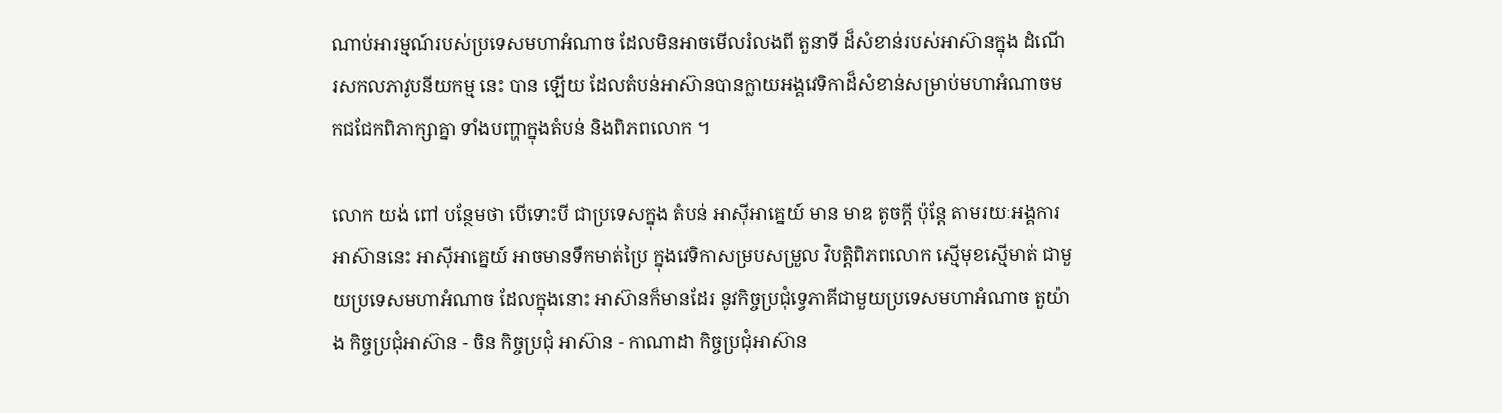ណាប់អារម្មណ៍របស់ប្រទេសមហាអំណាច ដែលមិនអាចមើលរំលងពី តួនាទី ដ៏សំខាន់របស់អាស៊ានក្នុង ដំណើរសកលភាវូបនីយកម្ម នេះ បាន ឡើយ ដែលតំបន់អាស៊ានបានក្លាយអង្គវេទិកាដ៏សំខាន់សម្រាប់មហាអំណាចមកជជែកពិភាក្សាគ្នា ទាំងបញ្ហាក្នុងតំបន់ និងពិភពលោក ។

លោក យង់ ពៅ បន្ថែមថា បើទោះបី ជាប្រទេសក្នុង តំបន់ អាស៊ីអាគ្នេយ៍ មាន មាឌ តូចក្តី ប៉ុន្តែ តាមរយៈអង្គការ អាស៊ាននេះ អាស៊ីអាគ្នេយ៍ អាចមានទឹកមាត់ប្រៃ ក្នុងវេទិកាសម្របសម្រួល វិបត្តិពិភពលោក ស្មើមុខស្មើមាត់ ជាមួយប្រទេសមហាអំណាច ដែលក្នុងនោះ អាស៊ានក៏មានដែរ នូវកិច្ចប្រជុំទ្វេភាគីជាមួយប្រទេសមហាអំណាច តួយ៉ាង កិច្ចប្រជុំអាស៊ាន - ចិន កិច្ចប្រជុំ អាស៊ាន - កាណាដា កិច្ចប្រជុំអាស៊ាន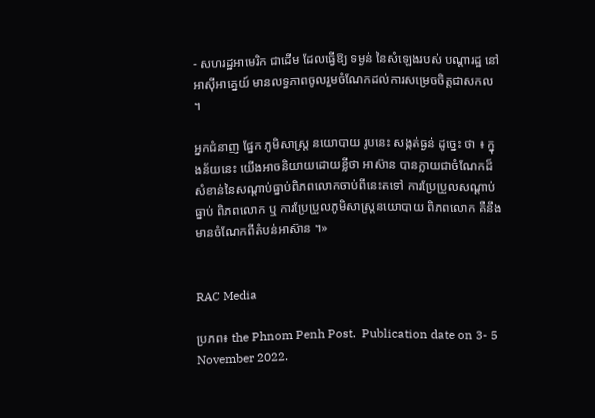- សហរដ្ឋអាមេរិក ជាដើម ដែលធ្វើឱ្យ ទម្ងន់ នៃសំឡេងរបស់ បណ្តារដ្ឋ នៅអាស៊ីអាគ្នេយ៍ មានលទ្ធភាពចូលរួមចំណែកដល់ការសម្រេចចិត្តជាសកល ។

អ្នកជំនាញ ផ្នែក ភូមិសាស្ត្រ នយោបាយ រូបនេះ សង្កត់ធ្ងន់ ដូច្នេះ ថា ៖ ក្នុងន័យនេះ យើងអាចនិយាយដោយខ្លីថា អាស៊ាន បានក្លាយជាចំណែកដ៏សំខាន់នៃសណ្តាប់ធ្នាប់ពិភពលោកចាប់ពីនេះតទៅ ការប្រែប្រួលសណ្តាប់ធ្នាប់ ពិភពលោក ឬ ការប្រែប្រួលភូមិសាស្ត្រនយោបាយ ពិភពលោក គឺនឹងមានចំណែកពីតំបន់អាស៊ាន ។»


RAC Media

ប្រភព៖ the Phnom Penh Post.  Publication date on 3- 5 November 2022.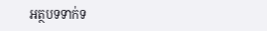អត្ថបទទាក់ទ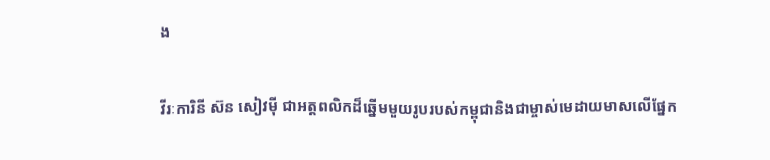ង

វីរៈការិនី ស៊ន សៀវម៉ី ជាអត្តពលិកដ៏ឆ្នើមមួយរូបរបស់កម្ពុជានិងជាម្ចាស់មេដាយមាសលើផ្នែក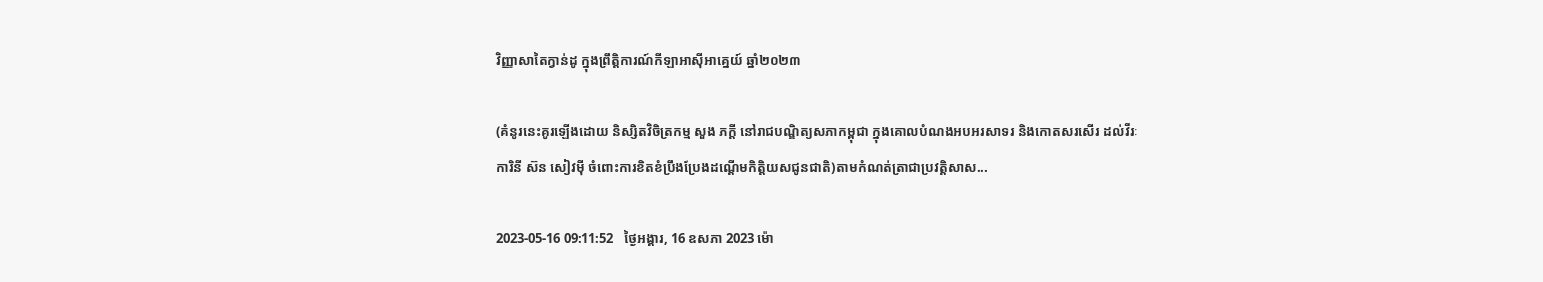វិញ្ញាសាតៃក្វាន់ដូ ក្នុងព្រឹត្តិការណ៍កីឡាអាស៊ីអាគ្នេយ៍ ឆ្នាំ២០២៣

(គំនូរនេះគូរឡើងដោយ និស្សិតវិចិត្រកម្ម សួង ភក្តី នៅរាជបណ្ឌិត្យសភាកម្ពុជា ក្នុងគោលបំណងអបអរសាទរ និងកោតសរសើរ ដល់វីរៈការិនី ស៊ន សៀវម៉ី ចំពោះការខិតខំប្រឹងប្រែងដណ្តើមកិត្តិយសជូនជាតិ)តាមកំណត់ត្រាជាប្រវត្តិសាស...

2023-05-16 09:11:52   ថ្ងៃអង្គារ, 16 ឧសភា 2023 ម៉ោ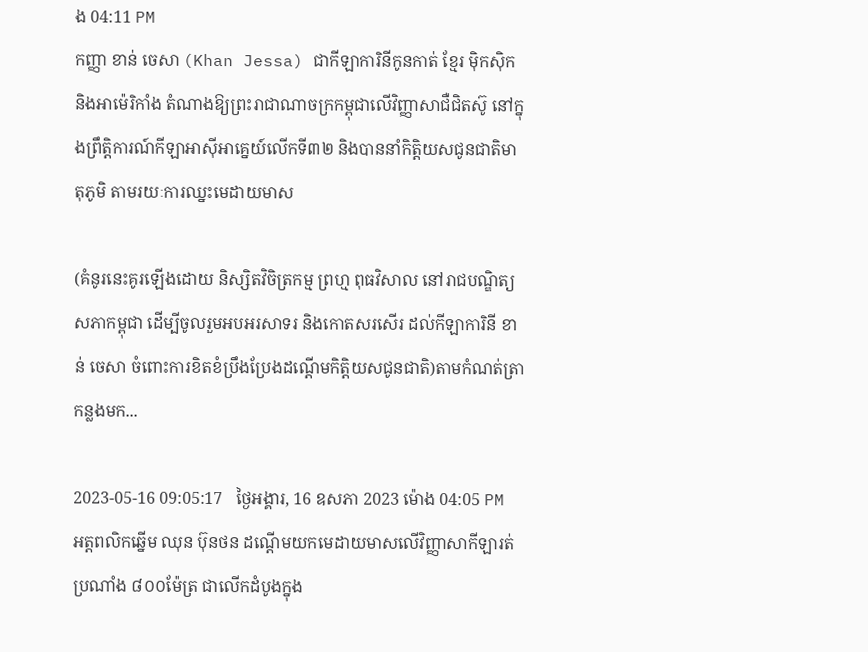ង 04:11 PM
កញ្ញា ខាន់ ចេសា (Khan Jessa) ជាកីឡាការិនីកូនកាត់ ខ្មែរ ម៉ិកស៊ិក និងអាម៉េរិកាំង តំណាងឱ្យព្រះរាជាណាចក្រកម្ពុជាលើវិញ្ញាសាជឺជិតស៊ូ នៅក្នុងព្រឹត្តិការណ៍កីឡាអាស៊ីអាគ្នេយ៍លើកទី៣២ និងបាននាំកិត្តិយសជូនជាតិមាតុភូមិ តាមរយៈការឈ្នះមេដាយមាស

(គំនូរនេះគូរឡើងដោយ និស្សិតវិចិត្រកម្ម ព្រហ្ម ពុធវិសាល នៅរាជបណ្ឌិត្យសភាកម្ពុជា ដើម្បីចូលរួមអបអរសាទរ និងកោតសរសើរ ដល់កីឡាការិនី ខាន់ ចេសា ចំពោះការខិតខំប្រឹងប្រែងដណ្តើមកិត្តិយសជូនជាតិ)តាមកំណត់ត្រាកន្លងមក...

2023-05-16 09:05:17   ថ្ងៃអង្គារ, 16 ឧសភា 2023 ម៉ោង 04:05 PM
អត្តពលិកឆ្នើម ឈុន ប៊ុនថន ដណ្ដើមយកមេដាយមាសលើវិញ្ញាសាកីឡារត់ប្រណាំង ៨០០ម៉ែត្រ ជាលើកដំបូងក្នុង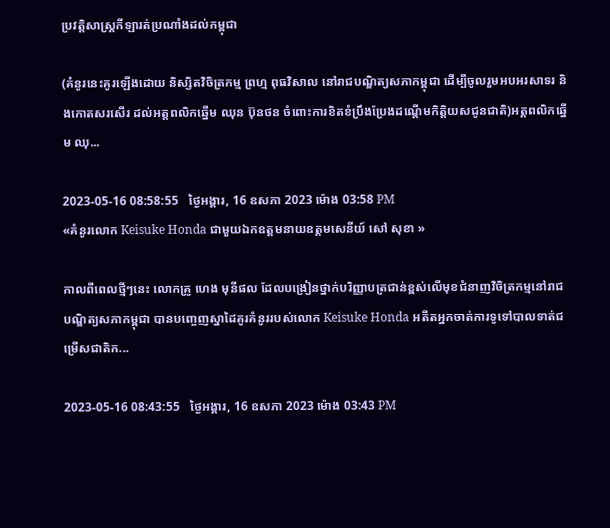ប្រវត្តិសាស្ត្រកីឡារត់ប្រណាំងដល់កម្ពុជា

(គំនូរនេះគូរឡើងដោយ និស្សិតវិចិត្រកម្ម ព្រហ្ម ពុធវិសាល នៅរាជបណ្ឌិត្យសភាកម្ពុជា ដើម្បីចូលរួមអបអរសាទរ និងកោតសរសើរ ដល់អត្តពលិកឆ្នើម ឈុន ប៊ុនថន ចំពោះការខិតខំប្រឹងប្រែងដណ្តើមកិត្តិយសជូនជាតិ)អត្តពលិកឆ្នើម ឈុ...

2023-05-16 08:58:55   ថ្ងៃអង្គារ, 16 ឧសភា 2023 ម៉ោង 03:58 PM
«គំនូរលោក Keisuke Honda ជាមួយឯកឧត្តមនាយឧត្ដមសេនីយ៍ សៅ សុខា »

កាលពីពេលថ្មីៗនេះ លោកគ្រូ ហេង មុនីផល ដែលបង្រៀនថ្នាក់បរិញ្ញាបត្រជាន់ខ្ពស់លើមុខជំនាញវិចិត្រកម្មនៅរាជបណ្ឌិត្យសភាកម្ពុជា បានបញ្ចេញស្នាដៃគូរគំនូររបស់លោក Keisuke Honda អតីតអ្នកចាត់ការទូទៅបាលទាត់ជម្រើសជាតិក...

2023-05-16 08:43:55   ថ្ងៃអង្គារ, 16 ឧសភា 2023 ម៉ោង 03:43 PM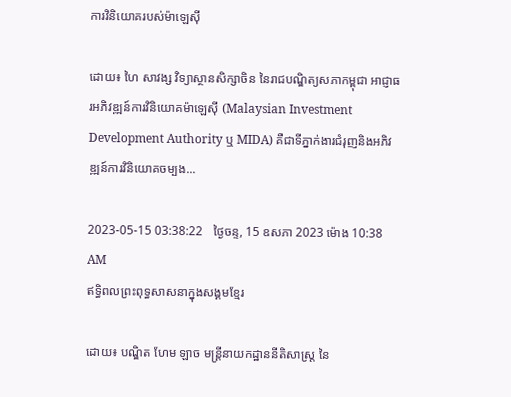ការវិនិយោគរបស់ម៉ាឡេស៊ី

ដោយ៖ ហៃ សាវង្ស វិទ្យាស្ថានសិក្សាចិន នៃរាជបណ្ឌិត្យសភាកម្ពុជា អាជ្ញាធរអភិវឌ្ឍន៍ការវិនិយោគម៉ាឡេស៊ី (Malaysian Investment Development Authority ឬ MIDA) គឺជាទីភ្នាក់ងារជំរុញនិងអភិវឌ្ឍន៍ការវិនិយោគចម្បង...

2023-05-15 03:38:22   ថ្ងៃចន្ទ, 15 ឧសភា 2023 ម៉ោង 10:38 AM
ឥទ្ធិពលព្រះពុទ្ធសាសនាក្នុងសង្គមខ្មែរ

ដោយ៖ បណ្ឌិត ហែម ឡាច មន្ត្រីនាយកដ្ឋាននីតិសាស្ត្រ នៃ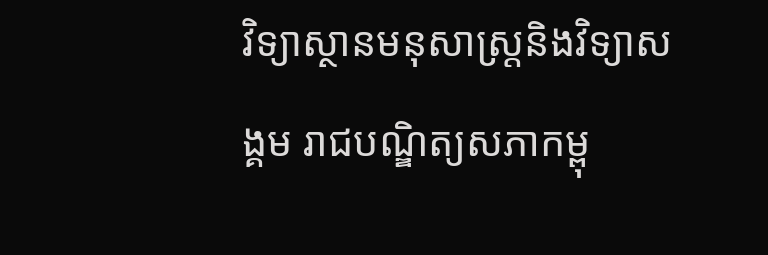វិទ្យាស្ថានមនុសាស្ត្រនិងវិទ្យាសង្គម រាជបណ្ឌិត្យសភាកម្ពុ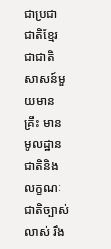ជាប្រជាជាតិខ្មែរជាជាតិសាសន៍មួយមានគ្រឹះ មានមូលដ្ឋានជាតិនិងលក្ខណៈជាតិច្បាស់លាស់ រឹង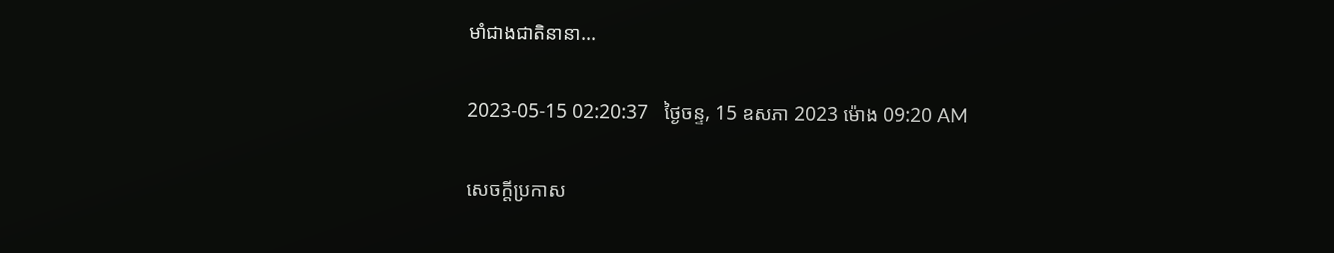មាំជាងជាតិនានា...

2023-05-15 02:20:37   ថ្ងៃចន្ទ, 15 ឧសភា 2023 ម៉ោង 09:20 AM

សេចក្តីប្រកាស